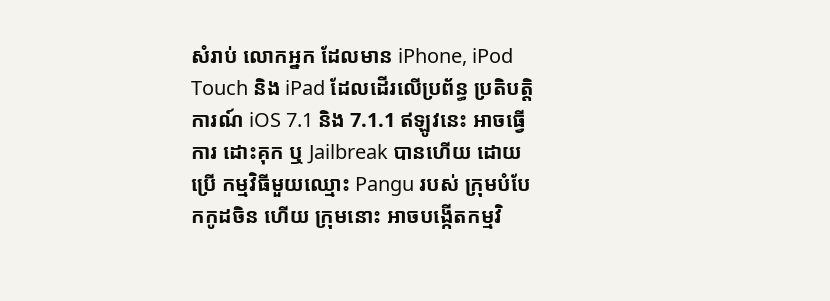សំរាប់ លោកអ្នក ដែលមាន iPhone, iPod Touch និង iPad ដែលដើរលើប្រព័ន្ធ ប្រតិបត្តិការណ៍ iOS 7.1 និង 7.1.1 ឥឡូវនេះ អាចធ្វើការ ដោះគុក ឬ Jailbreak បានហើយ ដោយប្រើ កម្មវិធីមួយឈ្មោះ Pangu របស់ ក្រុមបំបែកកូដចិន ហើយ ក្រុមនោះ អាចបង្កើតកម្មវិ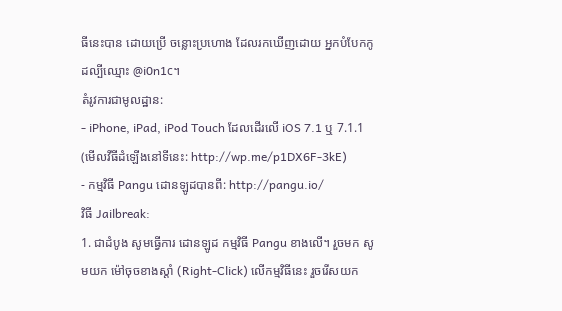ធីនេះបាន ដោយប្រើ ចន្លោះប្រហោង ដែលរកឃើញដោយ អ្នកបំបែកកូដល្បីឈ្មោះ @i0n1c។
តំរូវការជាមូលដ្ឋាន:
- iPhone, iPad, iPod Touch ដែលដើរលើ iOS 7.1 ឬ 7.1.1 (មើលវីធីដំឡើងនៅទីនេះ: http://wp.me/p1DX6F-3kE)
- កម្មវិធី Pangu ដោនឡូដបានពី: http://pangu.io/
វិធី Jailbreak:
1. ជាដំបូង សូមធ្វើការ ដោនឡូដ កម្មវិធី Pangu ខាងលើ។ រួចមក សូមយក ម៉ៅចុចខាងស្តាំ (Right-Click) លើកម្មវិធីនេះ រួចរើសយក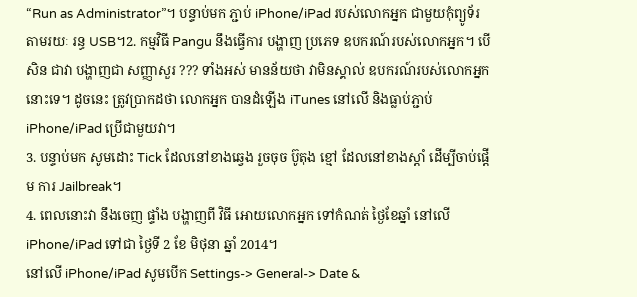“Run as Administrator”។ បន្ទាប់មក ភ្ជាប់ iPhone/iPad របស់លោកអ្នក ជាមួយកុំព្យូទ័រ តាមរយៈ រន្ធ USB។2. កម្មវិធី Pangu នឹងធ្វើការ បង្ហាញ ប្រភេទ ឧបករណ៍របស់លោកអ្នក។ បើសិន ជាវា បង្ហាញជា សញ្ញាសួរ ??? ទាំងអស់ មានន័យថា វាមិនស្គាល់ ឧបករណ៍របស់លោកអ្នក នោះទេ។ ដូចនេះ ត្រូវប្រាកដថា លោកអ្នក បានដំឡើង iTunes នៅលើ និងធ្លាប់ភ្ជាប់ iPhone/iPad ប្រើជាមួយវា។
3. បន្ទាប់មក សូមដោះ Tick ដែលនៅខាងឆ្វេង រួចចុច ប៊ូតុង ខ្មៅ ដែលនៅខាងស្តាំ ដើម្បីចាប់ផ្តើម ការ Jailbreak។
4. ពេលនោះវា នឹងចេញ ផ្ទាំង បង្ហាញពី វិធី អោយលោកអ្នក ទៅកំណត់ ថ្ងៃខែឆ្នាំ នៅលើ iPhone/iPad ទៅជា ថ្ងៃទី 2 ខែ មិថុនា ឆ្នាំ 2014។
នៅលើ iPhone/iPad សូមបើក Settings-> General-> Date &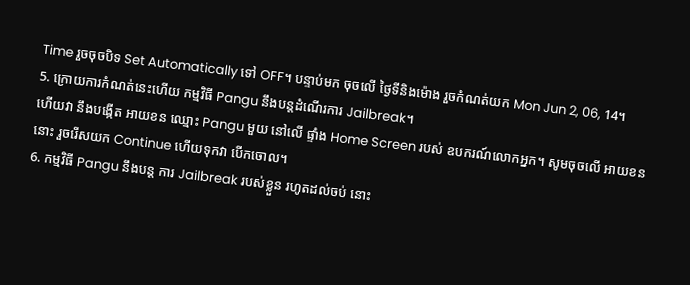Time រួចចុចបិទ Set Automatically ទៅ OFF។ បន្ទាប់មក ចុចលើ ថ្ងៃទីនិងម៉ោង រួចកំណត់យក Mon Jun 2, 06, 14។
5. ក្រោយការកំណត់នេះហើយ កម្មវិធី Pangu នឹងបន្តដំណើរការ Jailbreak។
ហើយវា នឹងបង្កើត អាយខន ឈ្មោះ Pangu មួយ នៅលើ ផ្ទាំង Home Screen របស់ ឧបករណ៍លោកអ្នក។ សូមចុចលើ អាយខននោះ រួចរើសយក Continue ហើយទុកវា បើកចោល។
6. កម្មវិធី Pangu នឹងបន្ត ការ Jailbreak របស់ខ្លួន រហូតដល់ចប់ នោះ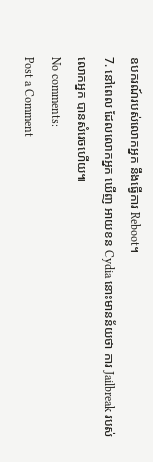ឧបករណ៍របស់លោកអ្នក នឹងធ្វើការ Reboot។
7. នៅពេល ដែលលោកអ្នក ឃើញ អាយខន Cydia នោះមានន័យថា ការ Jailbreak របស់លោកអ្នក បានសំរេចហើយ៕
No comments:
Post a Comment